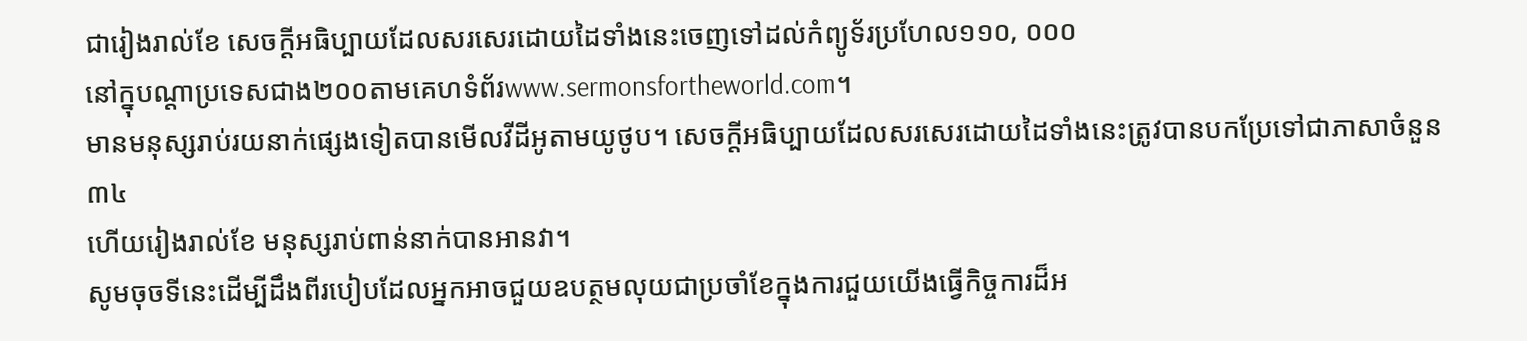ជារៀងរាល់ខែ សេចក្ដីអធិប្បាយដែលសរសេរដោយដៃទាំងនេះចេញទៅដល់កំព្យូទ័រប្រហែល១១០, ០០០
នៅក្នុបណ្ដាប្រទេសជាង២០០តាមគេហទំព័រwww.sermonsfortheworld.com។
មានមនុស្សរាប់រយនាក់ផ្សេងទៀតបានមើលវីដីអូតាមយូថូប។ សេចក្ដីអធិប្បាយដែលសរសេរដោយដៃទាំងនេះត្រូវបានបកប្រែទៅជាភាសាចំនួន៣៤
ហើយរៀងរាល់ខែ មនុស្សរាប់ពាន់នាក់បានអានវា។
សូមចុចទីនេះដើម្បីដឹងពីរបៀបដែលអ្នកអាចជួយឧបត្ថមលុយជាប្រចាំខែក្នុងការជួយយើងធ្វើកិច្ចការដ៏អ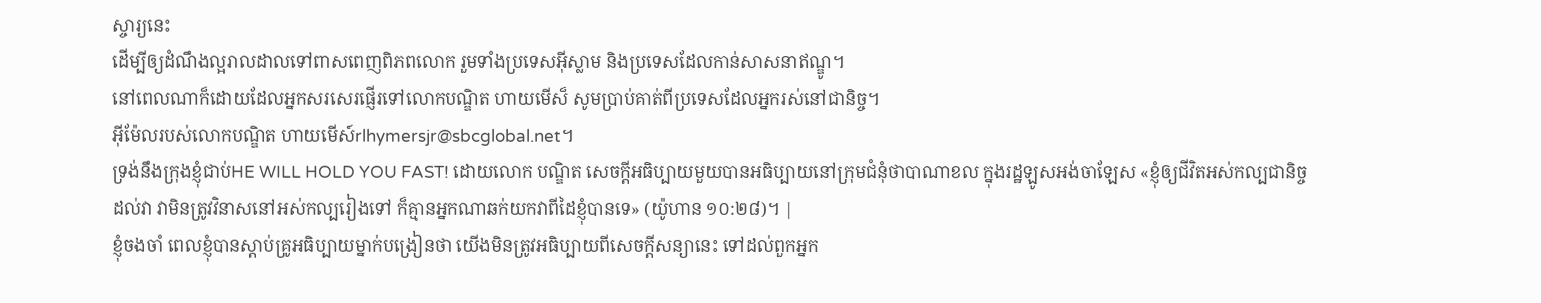ស្ចារ្យនេះ
ដើម្បីឲ្យដំណឹងល្អរាលដាលទៅពាសពេញពិភពលោក រួមទាំងប្រទេសអ៊ីស្លាម និងប្រទេសដែលកាន់សាសនាឥណ្ឌូ។
នៅពេលណាក៏ដោយដែលអ្នកសរសេរផ្ញើរទៅលោកបណ្ឌិត ហាយមើស៏ សូមប្រាប់គាត់ពីប្រទេសដែលអ្នករស់នៅជានិច្ច។
អ៊ីម៉ែលរបស់លោកបណ្ឌិត ហាយមើស៍rlhymersjr@sbcglobal.net។
ទ្រង់នឹងក្រុងខ្ញុំជាប់HE WILL HOLD YOU FAST! ដោយលោក បណ្ឌិត សេចក្ដីអធិប្បាយមួយបានអធិប្បាយនៅក្រុមជំនុំថាបាណាខល ក្នុងរដ្ឋឡូសអង់ចាឡែស «ខ្ញុំឲ្យជីវិតអស់កល្បជានិច្ចដល់វា វាមិនត្រូវវិនាសនៅអស់កល្បរៀងទៅ ក៏គ្មានអ្នកណាឆក់យកវាពីដៃខ្ញុំបានទេ» (យ៉ូហាន ១០:២៨)។ |
ខ្ញុំចងចាំ ពេលខ្ញុំបានស្ដាប់គ្រូអធិប្បាយម្នាក់បង្រៀនថា យើងមិនត្រូវអធិប្បាយពីសេចក្ដីសន្យានេះ ទៅដល់ពួកអ្នក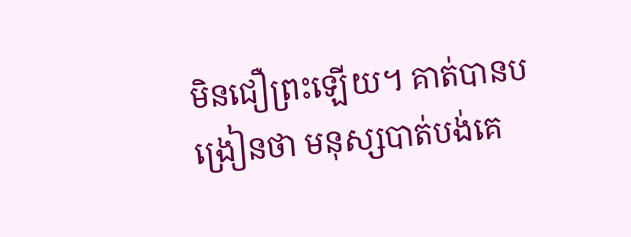មិនជឿព្រះឡើយ។ គាត់បានបង្រៀនថា មនុស្សបាត់បង់គេ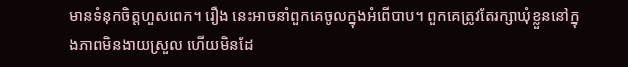មានទំនុកចិត្ដហួសពេក។ រឿង នេះអាចនាំពួកគេចូលក្នុងអំពើបាប។ ពួកគេត្រូវតែរក្សាឃុំខ្លួននៅក្នុងភាពមិនងាយស្រួល ហើយមិនដែ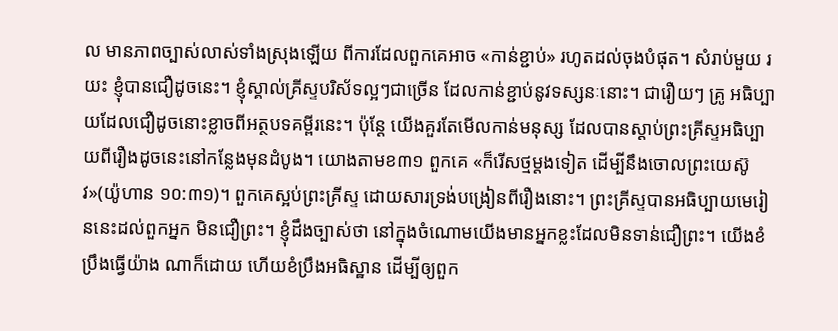ល មានភាពច្បាស់លាស់ទាំងស្រុងឡើយ ពីការដែលពួកគេអាច «កាន់ខ្ជាប់» រហូតដល់ចុងបំផុត។ សំរាប់មួយ រយះ ខ្ញុំបានជឿដូចនេះ។ ខ្ញុំស្គាល់គ្រីស្ទបរិស័ទល្អៗជាច្រើន ដែលកាន់ខ្ជាប់នូវទស្សនៈនោះ។ ជារឿយៗ គ្រូ អធិប្បាយដែលជឿដូចនោះខ្លាចពីអត្ថបទគម្ពីរនេះ។ ប៉ុន្ដែ យើងគួរតែមើលកាន់មនុស្ស ដែលបានស្ដាប់ព្រះគ្រីស្ទអធិប្បាយពីរឿងដូចនេះនៅកន្លែងមុនដំបូង។ យោងតាមខ៣១ ពួកគេ «ក៏រើសថ្មម្ដងទៀត ដើម្បីនឹងចោលព្រះយេស៊ូវ»(យ៉ូហាន ១០:៣១)។ ពួកគេស្អប់ព្រះគ្រីស្ទ ដោយសារទ្រង់បង្រៀនពីរឿងនោះ។ ព្រះគ្រីស្ទបានអធិប្បាយមេរៀននេះដល់ពួកអ្នក មិនជឿព្រះ។ ខ្ញុំដឹងច្បាស់ថា នៅក្នុងចំណោមយើងមានអ្នកខ្លះដែលមិនទាន់ជឿព្រះ។ យើងខំប្រឹងធ្វើយ៉ាង ណាក៏ដោយ ហើយខំប្រឹងអធិស្ឋាន ដើម្បីឲ្យពួក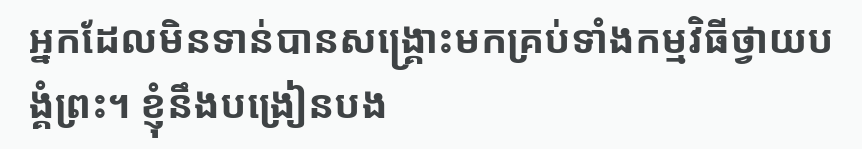អ្នកដែលមិនទាន់បានសង្រ្គោះមកគ្រប់ទាំងកម្មវិធីថ្វាយបង្គំព្រះ។ ខ្ញុំនឹងបង្រៀនបង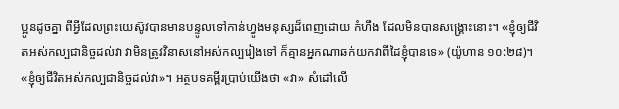ប្អូនដូចគ្នា ពីអ្វីដែលព្រះយេស៊ូវបានមានបន្ទូលទៅកាន់ហ្វូងមនុស្សដ៏ពេញដោយ កំហឹង ដែលមិនបានសង្រ្គោះនោះ។ «ខ្ញុំឲ្យជីវិតអស់កល្បជានិច្ចដល់វា វាមិនត្រូវវិនាសនៅអស់កល្បរៀងទៅ ក៏គ្មានអ្នកណាឆក់យកវាពីដៃខ្ញុំបានទេ» (យ៉ូហាន ១០:២៨)។ «ខ្ញុំឲ្យជីវិតអស់កល្បជានិច្ចដល់វា»។ អត្ថបទគម្ពីរប្រាប់យើងថា «វា» សំដៅលើ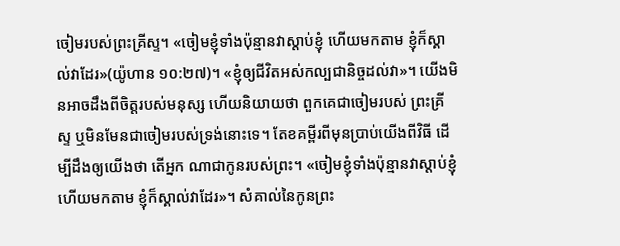ចៀមរបស់ព្រះគ្រីស្ទ។ «ចៀមខ្ញុំទាំងប៉ុន្មានវាស្តាប់ខ្ញុំ ហើយមកតាម ខ្ញុំក៏ស្គាល់វាដែរ»(យ៉ូហាន ១០:២៧)។ «ខ្ញុំឲ្យជីវិតអស់កល្បជានិច្ចដល់វា»។ យើងមិនអាចដឹងពីចិត្ដរបស់មនុស្ស ហើយនិយាយថា ពួកគេជាចៀមរបស់ ព្រះគ្រីស្ទ ឬមិនមែនជាចៀមរបស់ទ្រង់នោះទេ។ តែខគម្ពីរពីមុនប្រាប់យើងពីវិធី ដើម្បីដឹងឲ្យយើងថា តើអ្នក ណាជាកូនរបស់ព្រះ។ «ចៀមខ្ញុំទាំងប៉ុន្មានវាស្តាប់ខ្ញុំ ហើយមកតាម ខ្ញុំក៏ស្គាល់វាដែរ»។ សំគាល់នៃកូនព្រះ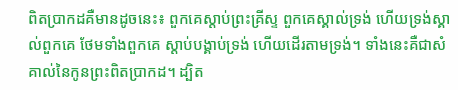ពិតប្រាកដគឺមានដូចនេះ៖ ពួកគេស្ដាប់ព្រះគ្រីស្ទ ពួកគេស្គាល់ទ្រង់ ហើយទ្រង់ស្គាល់ពួកគេ ថែមទាំងពួកគេ ស្ដាប់បង្គាប់ទ្រង់ ហើយដើរតាមទ្រង់។ ទាំងនេះគឺជាសំគាល់នៃកូនព្រះពិតប្រាកដ។ ដ្បិត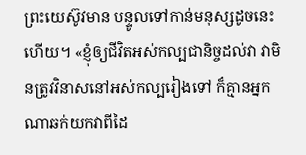ព្រះយេស៊ូវមាន បន្ទូលទៅកាន់មនុស្សដូចនេះហើយ។ «ខ្ញុំឲ្យជីវិតអស់កល្បជានិច្ចដល់វា វាមិនត្រូវវិនាសនៅអស់កល្បរៀងទៅ ក៏គ្មានអ្នកណាឆក់យកវាពីដៃ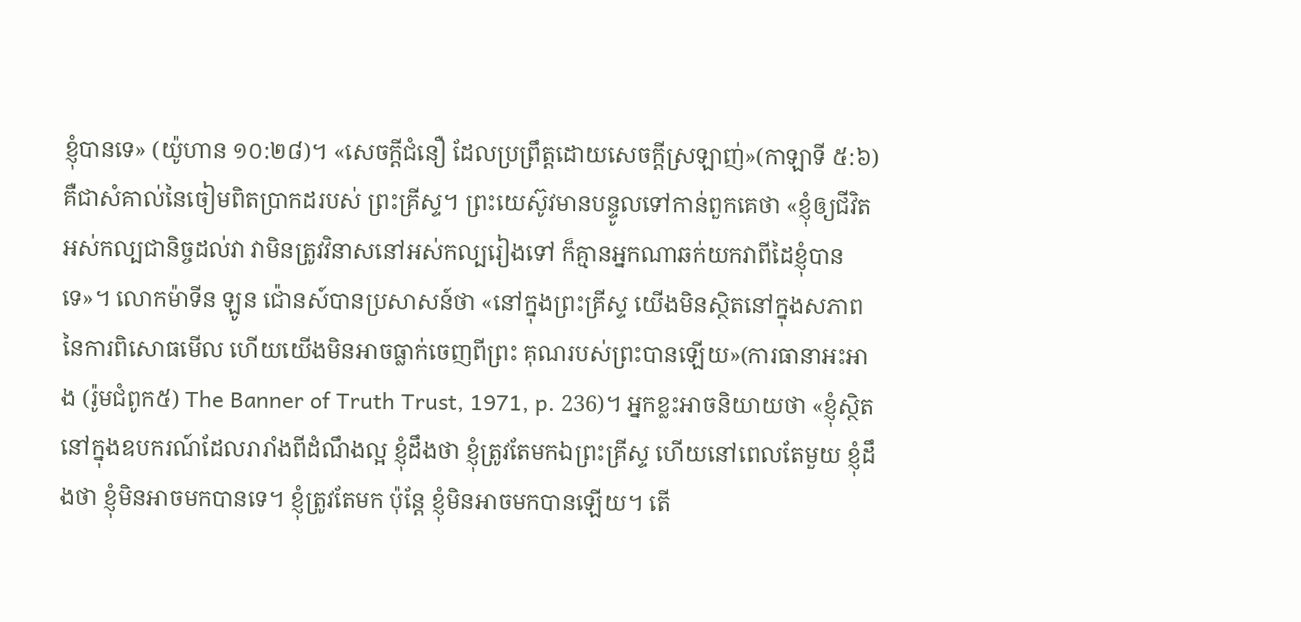ខ្ញុំបានទេ» (យ៉ូហាន ១០:២៨)។ «សេចក្ដីជំនឿ ដែលប្រព្រឹត្ដដោយសេចក្ដីស្រឡាញ់»(កាឡាទី ៥:៦) គឺជាសំគាល់នៃចៀមពិតប្រាកដរបស់ ព្រះគ្រីស្ទ។ ព្រះយេស៊ូវមានបន្ទូលទៅកាន់ពួកគេថា «ខ្ញុំឲ្យជីវិតអស់កល្បជានិច្ចដល់វា វាមិនត្រូវវិនាសនៅអស់កល្បរៀងទៅ ក៏គ្មានអ្នកណាឆក់យកវាពីដៃខ្ញុំបានទេ»។ លោកម៉ាទីន ឡូន ជ៉ោនស៍បានប្រសាសន៍ថា «នៅក្នុងព្រះគ្រីស្ទ យើងមិនស្ថិតនៅក្នុងសភាពនៃការពិសោធមើល ហើយយើងមិនអាចធ្លាក់ចេញពីព្រះ គុណរបស់ព្រះបានឡើយ»(ការធានាអះអាង (រ៉ូមជំពូក៥) The Banner of Truth Trust, 1971, p. 236)។ អ្នកខ្លះអាចនិយាយថា «ខ្ញុំស្ថិតនៅក្នុងឧបករណ៍ដែលរារាំងពីដំណឹងល្អ ខ្ញុំដឹងថា ខ្ញុំត្រូវតែមកឯព្រះគ្រីស្ទ ហើយនៅពេលតែមួយ ខ្ញុំដឹងថា ខ្ញុំមិនអាចមកបានទេ។ ខ្ញុំត្រូវតែមក ប៉ុន្ដែ ខ្ញុំមិនអាចមកបានឡើយ។ តើ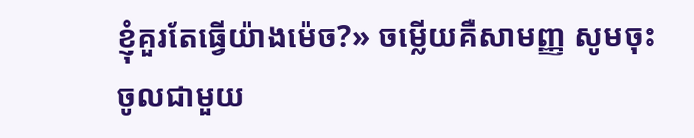ខ្ញុំគួរតែធ្វើយ៉ាងម៉េច?» ចម្លើយគឺសាមញ្ញ សូមចុះចូលជាមួយ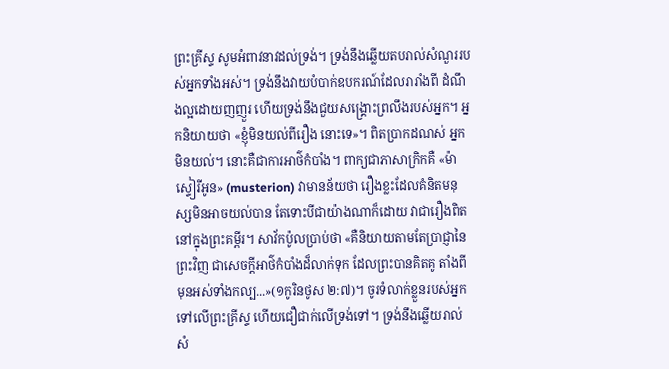ព្រះគ្រីស្ទ សូមអំពាវនាវដល់ទ្រង់។ ទ្រង់នឹងឆ្លើយតបរាល់សំណួររបស់អ្នកទាំងអស់។ ទ្រង់នឹងវាយបំបាក់ឧបករណ៍ដែលរារាំងពី ដំណឹងល្អដោយញញួរ ហើយទ្រង់នឹងជួយសង្រ្គោះព្រលឹងរបស់អ្នក។ អ្នកនិយាយថា «ខ្ញុំមិនយល់ពីរឿង នោះទេ»។ ពិតប្រាកដណស់ អ្នកមិនយល់។ នោះគឺជាការអាថ៌កំបាំង។ ពាក្យជាភាសាក្រិកគឺ «ម៉ាស្ទៀរីអូន» (musterion) វាមានន័យថា រឿងខ្លះដែលគំនិតមនុស្សមិនអាចយល់បាន តែទោះបីជាយ៉ាងណាក៏ដោយ វាជារឿងពិតនៅក្នុងព្រះគម្ពីរ។ សាវ័កប៉ូលប្រាប់ថា «គឺនិយាយតាមតែប្រាជ្ញានៃព្រះវិញ ជាសេចក្តីអាថ៌កំបាំងដ៏លាក់ទុក ដែលព្រះបានគិតគូ តាំងពីមុនអស់ទាំងកល្ប...»(១កូរិនថូស ២:៧)។ ចូរទំលាក់ខ្លួនរបស់អ្នក ទៅលើព្រះគ្រីស្ទ ហើយជឿជាក់លើទ្រង់ទៅ។ ទ្រង់នឹងឆ្លើយរាល់សំ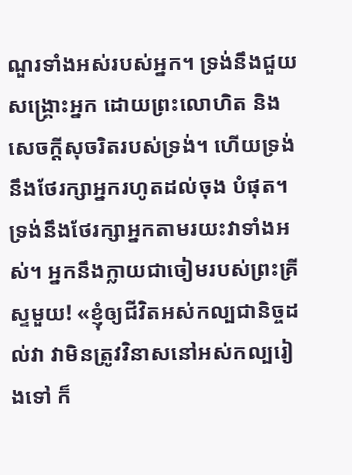ណួរទាំងអស់របស់អ្នក។ ទ្រង់នឹងជួយ សង្រ្គោះអ្នក ដោយព្រះលោហិត និងសេចក្ដីសុចរិតរបស់ទ្រង់។ ហើយទ្រង់នឹងថែរក្សាអ្នករហូតដល់ចុង បំផុត។ ទ្រង់នឹងថែរក្សាអ្នកតាមរយះវាទាំងអស់។ អ្នកនឹងក្លាយជាចៀមរបស់ព្រះគ្រីស្ទមួយ! «ខ្ញុំឲ្យជីវិតអស់កល្បជានិច្ចដល់វា វាមិនត្រូវវិនាសនៅអស់កល្បរៀងទៅ ក៏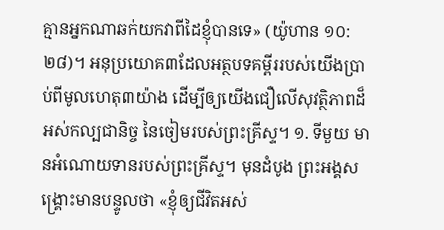គ្មានអ្នកណាឆក់យកវាពីដៃខ្ញុំបានទេ» (យ៉ូហាន ១០:២៨)។ អនុប្រយោគ៣ដែលអត្ថបទគម្ពីររបស់យើងប្រាប់ពីមូលហេតុ៣យ៉ាង ដើម្បីឲ្យយើងជឿលើសុវត្ថិភាពដ៏អស់កល្បជានិច្ច នៃចៀមរបស់ព្រះគ្រីស្ទ។ ១. ទីមួយ មានអំណោយទានរបស់ព្រះគ្រីស្ទ។ មុនដំបូង ព្រះអង្គសង្រ្គោះមានបន្ទូលថា «ខ្ញុំឲ្យជីវិតអស់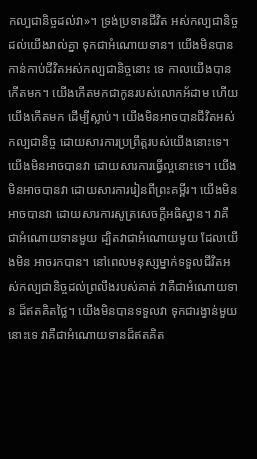កល្បជានិច្ចដល់វា»។ ទ្រង់ប្រទានជីវិត អស់កល្បជានិច្ចដល់យើងរាល់គ្នា ទុកជាអំណោយទាន។ យើងមិនបានកាន់កាប់ជីវិតអស់កល្បជានិច្ចនោះ ទេ កាលយើងបានកើតមក។ យើងកើតមកជាកូនរបស់លោកអ័ដាម ហើយយើងកើតមក ដើម្បីស្លាប់។ យើងមិនអាចបានជីវិតអស់កល្បជានិច្ច ដោយសារការប្រព្រឹត្ដរបស់យើងនោះទេ។ យើងមិនអាចបានវា ដោយសារការធ្វើល្អនោះទេ។ យើងមិនអាចបានវា ដោយសារការរៀនពីព្រះគម្ពីរ។ យើងមិនអាចបានវា ដោយសារការសូត្រសេចក្ដីអធិស្ឋាន។ វាគឺជាអំណោយទានមួយ ដ្បិតវាជាអំណោយមួយ ដែលយើងមិន អាចរកបាន។ នៅពេលមនុស្សម្នាក់ទទួលជីវិតអស់កល្បជានិច្ចដល់ព្រលឹងរបស់គាត់ វាគឺជាអំណោយទាន ដ៏ឥតគិតថ្លៃ។ យើងមិនបានទទួលវា ទុកជារង្វាន់មួយនោះទេ វាគឺជាអំណោយទានដ៏ឥតគិត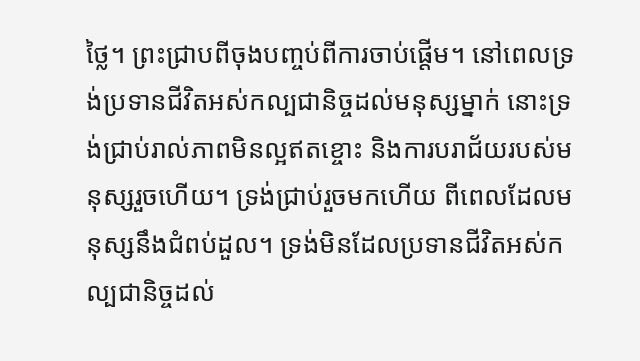ថ្លៃ។ ព្រះជ្រាបពីចុងបញ្ចប់ពីការចាប់ផ្ដើម។ នៅពេលទ្រង់ប្រទានជីវិតអស់កល្បជានិច្ចដល់មនុស្សម្នាក់ នោះទ្រង់ជ្រាប់រាល់ភាពមិនល្អឥតខ្ចោះ និងការបរាជ័យរបស់មនុស្សរួចហើយ។ ទ្រង់ជ្រាប់រួចមកហើយ ពីពេលដែលមនុស្សនឹងជំពប់ដួល។ ទ្រង់មិនដែលប្រទានជីវិតអស់កល្បជានិច្ចដល់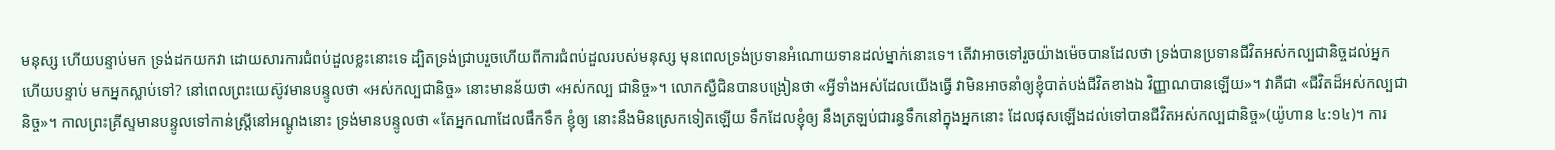មនុស្ស ហើយបន្ទាប់មក ទ្រង់ដកយកវា ដោយសារការជំពប់ដួលខ្លះនោះទេ ដ្បិតទ្រង់ជ្រាបរួចហើយពីការជំពប់ដួលរបស់មនុស្ស មុនពេលទ្រង់ប្រទានអំណោយទានដល់ម្នាក់នោះទេ។ តើវាអាចទៅរួចយ៉ាងម៉េចបានដែលថា ទ្រង់បានប្រទានជីវិតអស់កល្បជានិច្ចដល់អ្នក ហើយបន្ទាប់ មកអ្នកស្លាប់ទៅ? នៅពេលព្រះយេស៊ូវមានបន្ទូលថា «អស់កល្បជានិច្ច» នោះមានន័យថា «អស់កល្ប ជានិច្ច»។ លោកស្ជឺជិនបានបង្រៀនថា «អ្វីទាំងអស់ដែលយើងធ្វើ វាមិនអាចនាំឲ្យខ្ញុំបាត់បង់ជីវិតខាងឯ វិញ្ញាណបានឡើយ»។ វាគឺជា «ជីវិតដ៏អស់កល្បជានិច្ច»។ កាលព្រះគ្រីស្ទមានបន្ទូលទៅកាន់ស្រ្ដីនៅអណ្ដូងនោះ ទ្រង់មានបន្ទូលថា «តែអ្នកណាដែលផឹកទឹក ខ្ញុំឲ្យ នោះនឹងមិនស្រេកទៀតឡើយ ទឹកដែលខ្ញុំឲ្យ នឹងត្រឡប់ជារន្ធទឹកនៅក្នុងអ្នកនោះ ដែលផុសឡើងដល់ទៅបានជីវិតអស់កល្បជានិច្ច»(យ៉ូហាន ៤:១៤)។ ការ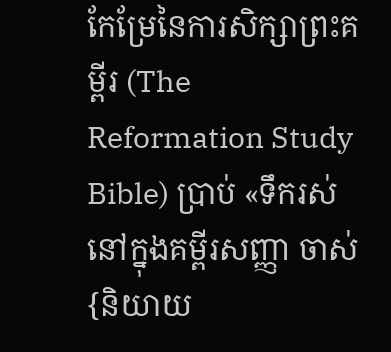កែម្រែនៃការសិក្សាព្រះគម្ពីរ (The Reformation Study Bible) ប្រាប់ «ទឹករស់នៅក្នុងគម្ពីរសញ្ញា ចាស់ {និយាយ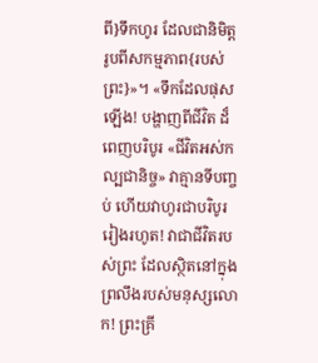ពី}ទឹកហូរ ដែលជានិមិត្ដរូបពីសកម្មភាព{របស់ព្រះ}»។ «ទឹកដែលផុសឡើង! បង្ហាញពីជីវិត ដ៏ពេញបរិបូរ «ជីវិតអស់កល្បជានិច្ច» វាគ្មានទីបញ្ចប់ ហើយវាហូរជាបរិបូររៀងរហូត! វាជាជីវិតរបស់ព្រះ ដែលស្ថិតនៅក្នុងព្រលឹងរបស់មនុស្សលោក! ព្រះគ្រី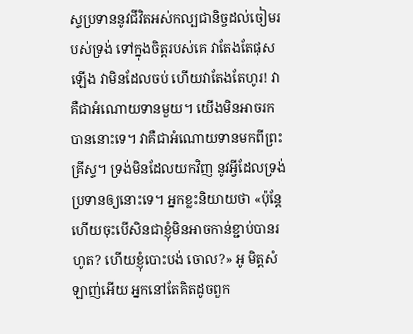ស្ទប្រទាននូវជីវិតអស់កល្បជានិច្ចដល់ចៀមរបស់ទ្រង់ ទៅក្នុងចិត្ដរបស់គេ វាតែងតែផុសឡើង វាមិនដែលចប់ ហើយវាតែងតែហូរ! វាគឺជាអំណោយទានមួយ។ យើងមិនអាចរកបាននោះទេ។ វាគឺជាអំណោយទានមកពីព្រះគ្រីស្ទ។ ទ្រង់មិនដែលយកវិញ នូវអ្វីដែលទ្រង់ ប្រទានឲ្យនោះទេ។ អ្នកខ្លះនិយាយថា «ប៉ុន្ដែ ហើយចុះបើសិនជាខ្ញុំមិនអាចកាន់ខ្ជាប់បានរហូត? ហើយខ្ញុំបោះបង់ ចោល?» អូ មិត្ដសំឡាញ់អើយ អ្នកនៅតែគិតដូចពួក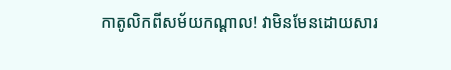កាតូលិកពីសម័យកណ្ដាល! វាមិនមែនដោយសារ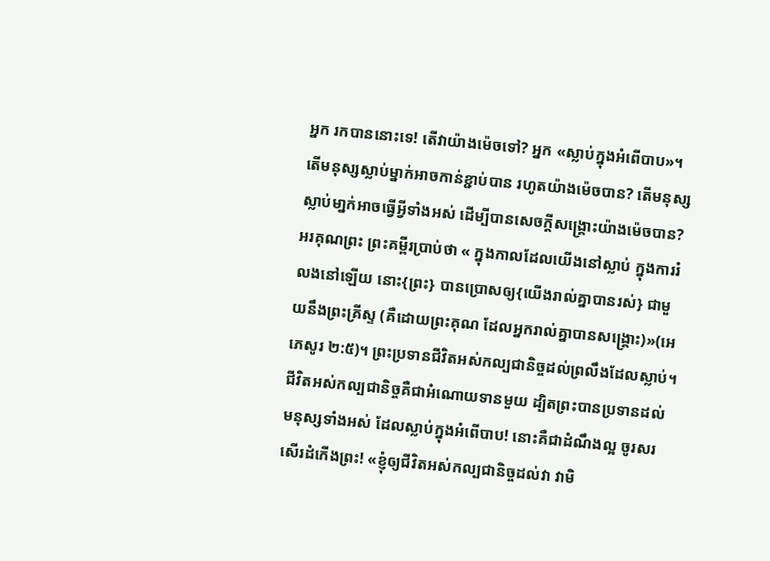អ្នក រកបាននោះទេ! តើវាយ៉ាងម៉េចទៅ? អ្នក «ស្លាប់ក្នុងអំពើបាប»។ តើមនុស្សស្លាប់ម្នាក់អាចកាន់ខ្ជាប់បាន រហូតយ៉ាងម៉េចបាន? តើមនុស្សស្លាប់មា្នក់អាចធ្វើអ្វីទាំងអស់ ដើម្បីបានសេចក្ដីសង្រ្គោះយ៉ាងម៉េចបាន? អរគុណព្រះ ព្រះគម្ពីរប្រាប់ថា « ក្នុងកាលដែលយើងនៅស្លាប់ ក្នុងការរំលងនៅឡើយ នោះ{ព្រះ} បានប្រោសឲ្យ{យើងរាល់គ្នាបានរស់} ជាមួយនឹងព្រះគ្រីស្ទ (គឺដោយព្រះគុណ ដែលអ្នករាល់គ្នាបានសង្គ្រោះ)»(អេភេសូរ ២:៥)។ ព្រះប្រទានជីវិតអស់កល្បជានិច្ចដល់ព្រលឹងដែលស្លាប់។ ជីវិតអស់កល្បជានិច្ចគឺជាអំណោយទានមួយ ដ្បិតព្រះបានប្រទានដល់មនុស្សទាំងអស់ ដែលស្លាប់ក្នុងអំពើបាប! នោះគឺជាដំណឹងល្អ ចូរសរសើរដំកើងព្រះ! «ខ្ញុំឲ្យជីវិតអស់កល្បជានិច្ចដល់វា វាមិ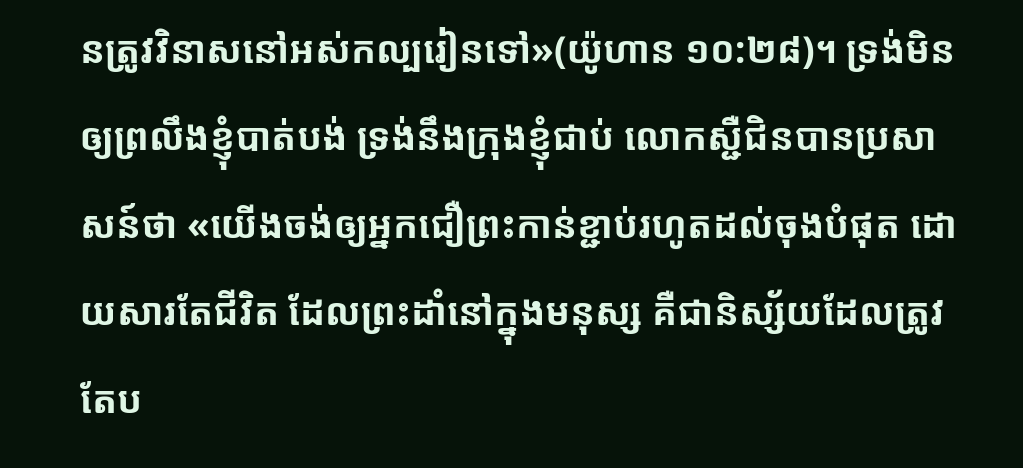នត្រូវវិនាសនៅអស់កល្បរៀនទៅ»(យ៉ូហាន ១០:២៨)។ ទ្រង់មិនឲ្យព្រលឹងខ្ញុំបាត់បង់ ទ្រង់នឹងក្រុងខ្ញុំជាប់ លោកស្ជឺជិនបានប្រសាសន៍ថា «យើងចង់ឲ្យអ្នកជឿព្រះកាន់ខ្ជាប់រហូតដល់ចុងបំផុត ដោយសារតែជីវិត ដែលព្រះដាំនៅក្នុងមនុស្ស គឺជានិស្ស័យដែលត្រូវតែប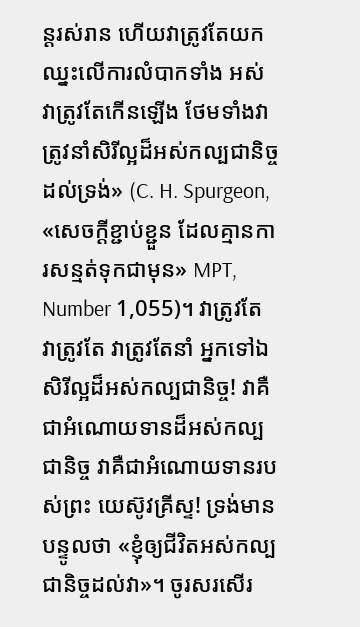ន្ដរស់រាន ហើយវាត្រូវតែយកឈ្នះលើការលំបាកទាំង អស់ វាត្រូវតែកើនឡើង ថែមទាំងវាត្រូវនាំសិរីល្អដ៏អស់កល្បជានិច្ចដល់ទ្រង់» (C. H. Spurgeon, «សេចក្ដីខ្ជាប់ខ្ជួន ដែលគ្មានការសន្មត់ទុកជាមុន» MPT, Number 1,055)។ វាត្រូវតែ វាត្រូវតែ វាត្រូវតែនាំ អ្នកទៅឯសិរីល្អដ៏អស់កល្បជានិច្ច! វាគឺជាអំណោយទានដ៏អស់កល្បជានិច្ច វាគឺជាអំណោយទានរបស់ព្រះ យេស៊ូវគ្រីស្ទ! ទ្រង់មានបន្ទូលថា «ខ្ញុំឲ្យជីវិតអស់កល្បជានិច្ចដល់វា»។ ចូរសរសើរ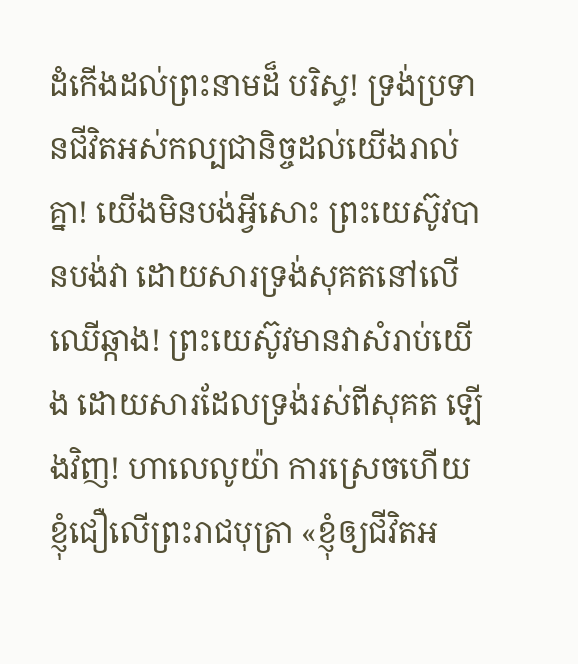ដំកើងដល់ព្រះនាមដ៏ បរិស្ធ! ទ្រង់ប្រទានជីវិតអស់កល្បជានិច្ចដល់យើងរាល់គ្នា! យើងមិនបង់អ្វីសោះ ព្រះយេស៊ូវបានបង់វា ដោយសារទ្រង់សុគតនៅលើឈើឆ្កាង! ព្រះយេស៊ូវមានវាសំរាប់យើង ដោយសារដែលទ្រង់រស់ពីសុគត ឡើងវិញ! ហាលេលូយ៉ា ការស្រេចហើយ ខ្ញុំជឿលើព្រះរាជបុត្រា «ខ្ញុំឲ្យជីវិតអ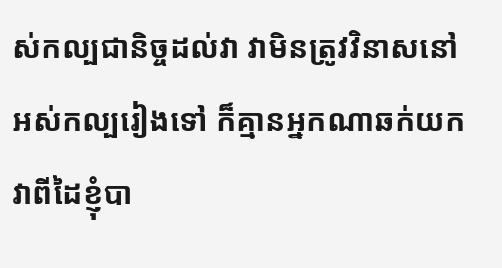ស់កល្បជានិច្ចដល់វា វាមិនត្រូវវិនាសនៅអស់កល្បរៀងទៅ ក៏គ្មានអ្នកណាឆក់យកវាពីដៃខ្ញុំបា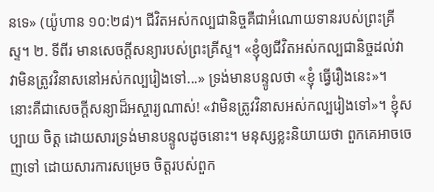នទេ» (យ៉ូហាន ១០:២៨)។ ជីវិតអស់កល្បជានិច្ចគឺជាអំណោយទានរបស់ព្រះគ្រីស្ទ។ ២. ទីពីរ មានសេចក្ដីសន្យារបស់ព្រះគ្រីស្ទ។ «ខ្ញុំឲ្យជីវិតអស់កល្បជានិច្ចដល់វា វាមិនត្រូវវិនាសនៅអស់កល្បរៀងទៅ...» ទ្រង់មានបន្ទូលថា «ខ្ញុំ ធ្វើរឿងនេះ»។ នោះគឺជាសេចក្ដីសន្យាដ៏អស្ចារ្យណាស់! «វាមិនត្រូវវិនាសអស់កល្បរៀងទៅ»។ ខ្ញុំសប្បាយ ចិត្ដ ដោយសារទ្រង់មានបន្ទូលដូចនោះ។ មនុស្សខ្លះនិយាយថា ពួកគេអាចចេញទៅ ដោយសារការសម្រេច ចិត្ដរបស់ពួក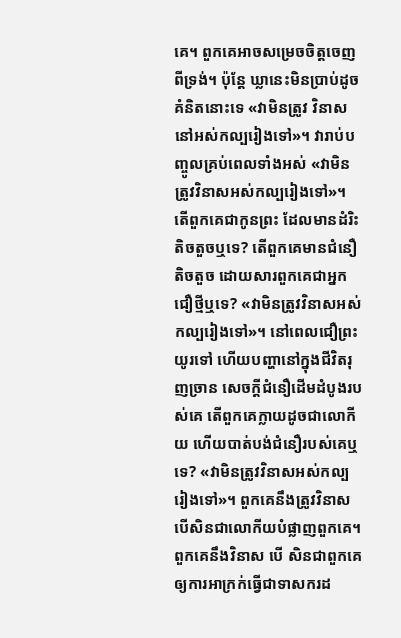គេ។ ពួកគេអាចសម្រេចចិត្ដចេញពីទ្រង់។ ប៉ុន្ដែ ឃ្លានេះមិនប្រាប់ដូចគំនិតនោះទេ «វាមិនត្រូវ វិនាសនៅអស់កល្បរៀងទៅ»។ វារាប់បញ្ចូលគ្រប់ពេលទាំងអស់ «វាមិនត្រូវវិនាសអស់កល្បរៀងទៅ»។ តើពួកគេជាកូនព្រះ ដែលមានដំរិះតិចតួចឬទេ? តើពួកគេមានជំនឿតិចតួច ដោយសារពួកគេជាអ្នកជឿថ្មីឬទេ? «វាមិនត្រូវវិនាសអស់កល្បរៀងទៅ»។ នៅពេលជឿព្រះយូរទៅ ហើយបញ្ហានៅក្នុងជីវិតរុញច្រាន សេចក្ដីជំនឿដើមដំបូងរបស់គេ តើពួកគេក្លាយដូចជាលោកីយ ហើយបាត់បង់ជំនឿរបស់គេឬទេ? «វាមិនត្រូវវិនាសអស់កល្បរៀងទៅ»។ ពួកគេនឹងត្រូវវិនាស បើសិនជាលោកីយបំផ្លាញពួកគេ។ ពួកគេនឹងវិនាស បើ សិនជាពួកគេឲ្យការអាក្រក់ធ្វើជាទាសករដ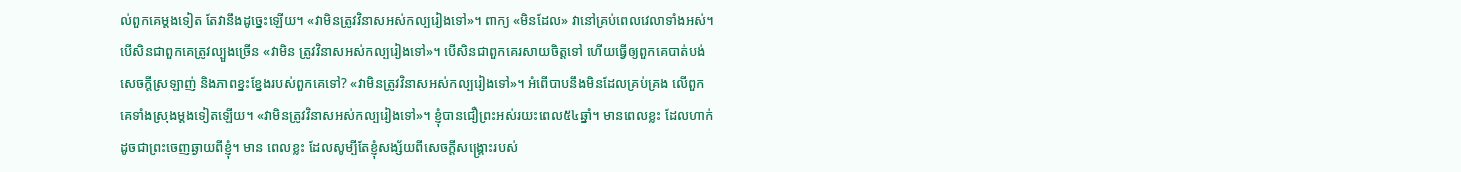ល់ពួកគេម្ដងទៀត តែវានឹងដូច្នេះឡើយ។ «វាមិនត្រូវវិនាសអស់កល្បរៀងទៅ»។ ពាក្យ «មិនដែល» វានៅគ្រប់ពេលវេលាទាំងអស់។ បើសិនជាពួកគេត្រូវល្បួងច្រើន «វាមិន ត្រូវវិនាសអស់កល្បរៀងទៅ»។ បើសិនជាពួកគេរសាយចិត្ដទៅ ហើយធ្វើឲ្យពួកគេបាត់បង់សេចក្ដីស្រឡាញ់ និងភាពខ្នះខ្នែងរបស់ពួកគេទៅ? «វាមិនត្រូវវិនាសអស់កល្បរៀងទៅ»។ អំពើបាបនឹងមិនដែលគ្រប់គ្រង លើពួកគេទាំងស្រុងម្ដងទៀតឡើយ។ «វាមិនត្រូវវិនាសអស់កល្បរៀងទៅ»។ ខ្ញុំបានជឿព្រះអស់រយះពេល៥៤ឆ្នាំ។ មានពេលខ្លះ ដែលហាក់ដូចជាព្រះចេញឆ្ងាយពីខ្ញុំ។ មាន ពេលខ្លះ ដែលសូម្បីតែខ្ញុំសង្ស័យពីសេចក្ដីសង្រ្គោះរបស់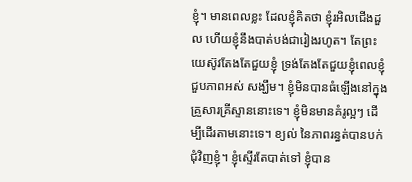ខ្ញុំ។ មានពេលខ្លះ ដែលខ្ញុំគិតថា ខ្ញុំរអិលជើងដួល ហើយខ្ញុំនឹងបាត់បង់ជារៀងរហូត។ តែព្រះយេស៊ូវតែងតែជួយខ្ញុំ ទ្រង់តែងតែជួយខ្ញុំពេលខ្ញុំជួបភាពអស់ សង្ឃឹម។ ខ្ញុំមិនបានធំឡើងនៅក្នុងគ្រួសារគ្រីស្ទាននោះទេ។ ខ្ញុំមិនមានគំរូល្អៗ ដើម្បីដើរតាមនោះទេ។ ខ្យល់ នៃភាពរន្ធត់បានបក់ជុំវិញខ្ញុំ។ ខ្ញុំស្ទើរតែបាត់ទៅ ខ្ញុំបាន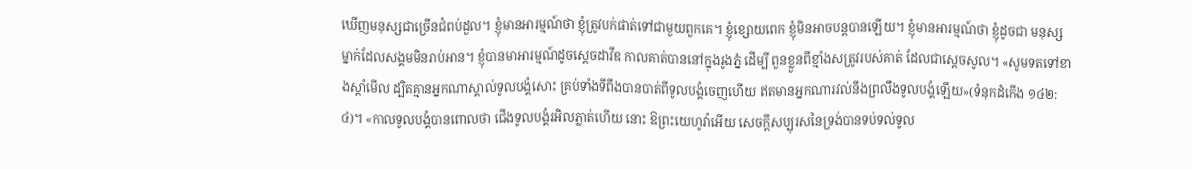ឃើញមនុស្សជាច្រើនជំពប់ដួល។ ខ្ញុំមានអារម្មណ៍ថា ខ្ញុំត្រូវបក់ផាត់ទៅជាមួយពួកគេ។ ខ្ញុំខ្សោយពេក ខ្ញុំមិនអាចបន្ដបានឡើយ។ ខ្ញុំមានអារម្មណ៍ថា ខ្ញុំដូចជា មនុស្សម្នាក់ដែលសង្គមមិនរាប់អាន។ ខ្ញុំបានមាអារម្មណ៍ដូចស្ដេចដាវីឌ កាលគាត់បាននៅក្នុងរូងភ្នំ ដើម្បី ពួនខ្លួនពីខ្មាំងសត្រូវរបស់គាត់ ដែលជាស្ដេចសូល។ «សូមទតទៅខាងស្តាំមើល ដ្បិតគ្មានអ្នកណាស្គាល់ទូលបង្គំសោះ គ្រប់ទាំងទីពឹងបានបាត់ពីទូលបង្គំចេញហើយ ឥតមានអ្នកណារវល់នឹងព្រលឹងទូលបង្គំឡើយ»(ទំនុកដំកើង ១៤២:៤)។ «កាលទូលបង្គំបានពោលថា ជើងទូលបង្គំរអិលភ្លាត់ហើយ នោះ ឱព្រះយេហូវ៉ាអើយ សេចក្តីសប្បុរសនៃទ្រង់បានទប់ទល់ទូល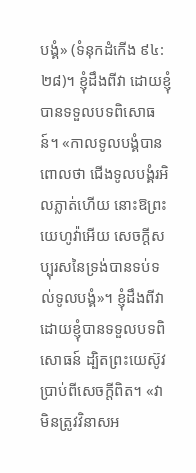បង្គំ» (ទំនុកដំកើង ៩៤:២៨)។ ខ្ញុំដឹងពីវា ដោយខ្ញុំបានទទួលបទពិសោធន៍។ «កាលទូលបង្គំបានពោលថា ជើងទូលបង្គំរអិលភ្លាត់ហើយ នោះឱព្រះយេហូវ៉ាអើយ សេចក្ដីសប្បុរសនៃទ្រង់បានទប់ទល់ទូលបង្គំ»។ ខ្ញុំដឹងពីវា ដោយខ្ញុំបានទទួលបទពិសោធន៍ ដ្បិតព្រះយេស៊ូវប្រាប់ពីសេចក្ដីពិត។ «វាមិនត្រូវវិនាសអ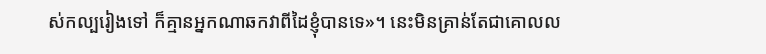ស់កល្បរៀងទៅ ក៏គ្មានអ្នកណាឆកវាពីដៃខ្ញុំបានទេ»។ នេះមិនគ្រាន់តែជាគោលល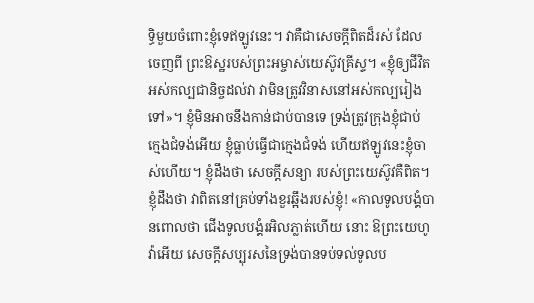ទ្ធិមួយចំពោះខ្ញុំទេឥឡូវនេះ។ វាគឺជាសេចក្ដីពិតដ៏រស់ ដែលចេញពី ព្រះឱស្ឋរបស់ព្រះអម្ចាស់យេស៊ូវគ្រីស្ទ។ «ខ្ញុំឲ្យជីវិតអស់កល្បជានិច្ចដល់វា វាមិនត្រូវវិនាសនៅអស់កល្បរៀងទៅ»។ ខ្ញុំមិនអាចនឹងកាន់ជាប់បានទេ ទ្រង់ត្រូវក្រុងខ្ញុំជាប់ ក្មេងជំទង់អើយ ខ្ញុំធ្លាប់ធ្វើជាក្មេងជំទង់ ហើយឥឡូវនេះខ្ញុំចាស់ហើយ។ ខ្ញុំដឹងថា សេចក្ដីសន្យា របស់ព្រះយេស៊ូវគឺពិត។ ខ្ញុំដឹងថា វាពិតនៅគ្រប់ទាំងខួរឆ្អឹងរបស់ខ្ញុំ! «កាលទូលបង្គំបានពោលថា ជើងទូលបង្គំរអិលភ្លាត់ហើយ នោះ ឱព្រះយេហូវ៉ាអើយ សេចក្តីសប្បុរសនៃទ្រង់បានទប់ទល់ទូលប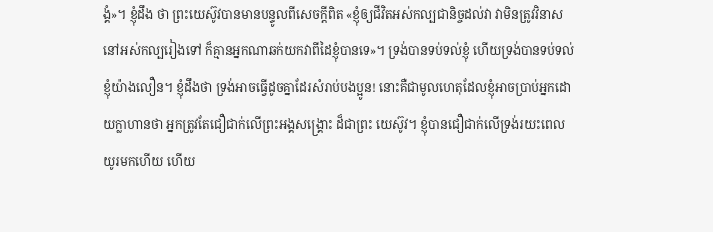ង្គំ»។ ខ្ញុំដឹង ថា ព្រះយេស៊ូវបានមានបន្ទូលពីសេចក្ដីពិត «ខ្ញុំឲ្យជីវិតអស់កល្បជានិច្ចដល់វា វាមិនត្រូវវិនាសនៅអស់កល្បរៀងទៅ ក៏គ្មានអ្នកណាឆក់យកវាពីដៃខ្ញុំបានទេ»។ ទ្រង់បានទប់ទល់ខ្ញុំ ហើយទ្រង់បានទប់ទល់ខ្ញុំយ៉ាងលឿន។ ខ្ញុំដឹងថា ទ្រង់អាចធ្វើដូចគ្នាដែរសំរាប់បងប្អូន! នោះគឺជាមូលហេតុដែលខ្ញុំអាចប្រាប់អ្នកដោយក្លាហានថា អ្នកត្រូវតែជឿជាក់លើព្រះអង្គសង្រ្គោះ ដ៏ជាព្រះ យេស៊ូវ។ ខ្ញុំបានជឿជាក់លើទ្រង់រយះពេលយូរមកហើយ ហើយ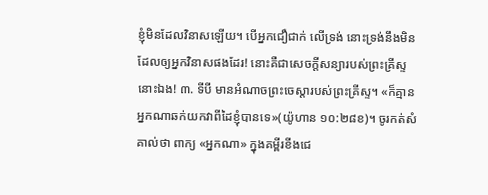ខ្ញុំមិនដែលវិនាសឡើយ។ បើអ្នកជឿជាក់ លើទ្រង់ នោះទ្រង់នឹងមិនដែលឲ្យអ្នកវិនាសផងដែរ! នោះគឺជាសេចក្ដីសន្យារបស់ព្រះគ្រីស្ទនោះឯង! ៣. ទីបី មានអំណាចព្រះចេស្ដារបស់ព្រះគ្រីស្ទ។ «ក៏គ្មានអ្នកណាឆក់យកវាពីដៃខ្ញុំបានទេ»(យ៉ូហាន ១០:២៨ខ)។ ចូរកត់សំគាល់ថា ពាក្យ «អ្នកណា» ក្នុងគម្ពីរខីងជេ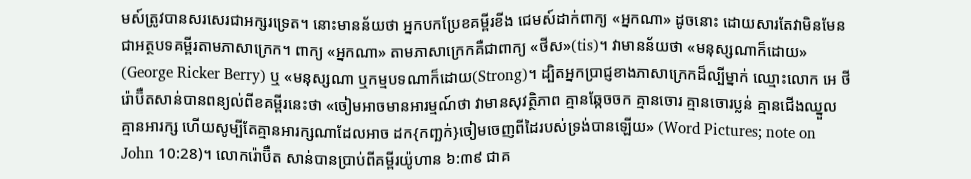មស៍ត្រូវបានសរសេរជាអក្សរទ្រេត។ នោះមានន័យថា អ្នកបកប្រែខគម្ពីរខីង ជេមស៍ដាក់ពាក្យ «អ្នកណា» ដូចនោះ ដោយសារតែវាមិនមែនជាអត្ថបទគម្ពីរតាមភាសាក្រេក។ ពាក្យ «អ្នកណា» តាមភាសាក្រេកគឺជាពាក្យ «ថីស»(tis)។ វាមានន័យថា «មនុស្សណាក៏ដោយ» (George Ricker Berry) ឬ «មនុស្សណា ឬកម្មបទណាក៏ដោយ(Strong)។ ដ្បិតអ្នកប្រាជ្ញខាងភាសាក្រេកដ៏ល្បីម្នាក់ ឈ្មោះលោក អេ ថី រ៉ោប៊ឺតសាន់បានពន្យល់ពីខគម្ពីរនេះថា «ចៀមអាចមានអារម្មណ៍ថា វាមានសុវត្ថិភាព គ្មានឆ្កែចចក គ្មានចោរ គ្មានចោរប្លន់ គ្មានជើងឈ្នួល គ្មានអារក្ស ហើយសូម្បីតែគ្មានអារក្សណាដែលអាច ដក{កញ្ឆក់}ចៀមចេញពីដៃរបស់ទ្រង់បានឡើយ» (Word Pictures; note on John 10:28)។ លោករ៉ោប៊ឺត សាន់បានប្រាប់ពីគម្ពីរយ៉ូហាន ៦:៣៩ ជាគ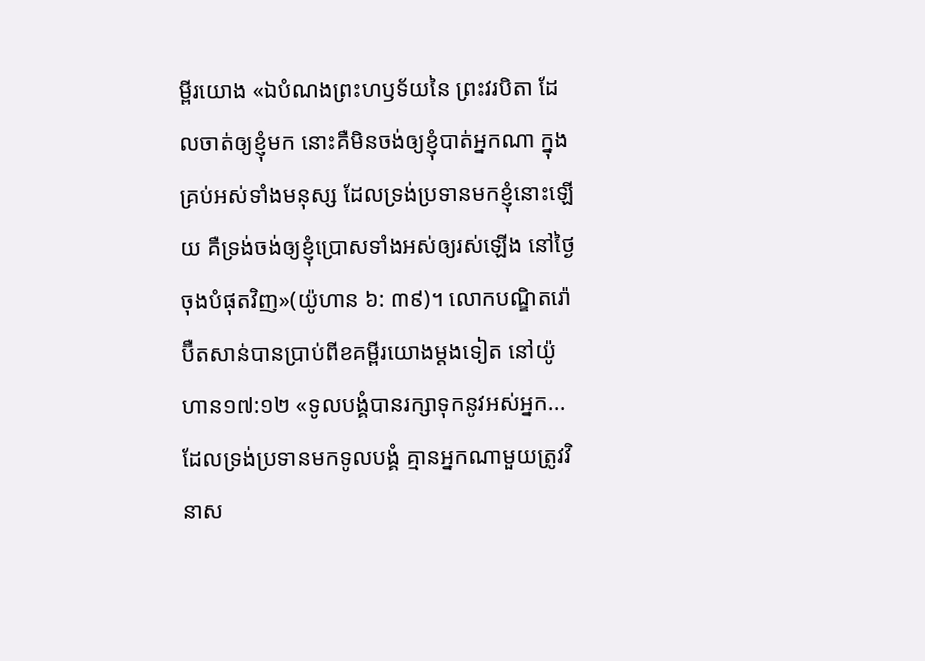ម្ពីរយោង «ឯបំណងព្រះហឫទ័យនៃ ព្រះវរបិតា ដែលចាត់ឲ្យខ្ញុំមក នោះគឺមិនចង់ឲ្យខ្ញុំបាត់អ្នកណា ក្នុងគ្រប់អស់ទាំងមនុស្ស ដែលទ្រង់ប្រទានមកខ្ញុំនោះឡើយ គឺទ្រង់ចង់ឲ្យខ្ញុំប្រោសទាំងអស់ឲ្យរស់ឡើង នៅថ្ងៃចុងបំផុតវិញ»(យ៉ូហាន ៦: ៣៩)។ លោកបណ្ឌិតរ៉ោប៊ឺតសាន់បានប្រាប់ពីខគម្ពីរយោងម្ដងទៀត នៅយ៉ូហាន១៧:១២ «ទូលបង្គំបានរក្សាទុកនូវអស់អ្នក... ដែលទ្រង់ប្រទានមកទូលបង្គំ គ្មានអ្នកណាមួយត្រូវវិនាស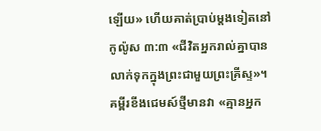ឡើយ» ហើយគាត់ប្រាប់ម្ដងទៀតនៅ កូល៉ូស ៣:៣ «ជីវិតអ្នករាល់គ្នាបានលាក់ទុកក្នុងព្រះជាមួយព្រះគ្រីស្ទ»។ គម្ពីរខីងជេមស៍ថ្មីមានវា «គ្មានអ្នក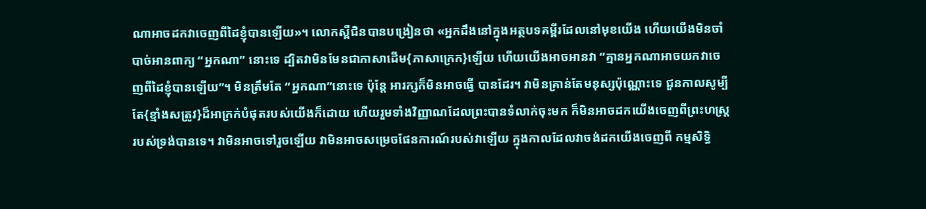ណាអាចដកវាចេញពីដៃខ្ញុំបានឡើយ»។ លោកស្ពឺជិនបានបង្រៀនថា «អ្នកដឹងនៅក្នុងអត្ថបទគម្ពីរដែលនៅមុខយើង ហើយយើងមិនចាំបាច់អានពាក្យ “អ្នកណា” នោះទេ ដ្បិតវាមិនមែនជាភាសាដើម{ភាសាក្រេក}ឡើយ ហើយយើងអាចអានវា “គ្មានអ្នកណាអាចយកវាចេញពីដៃខ្ញុំបានឡើយ”។ មិនត្រឹមតែ “អ្នកណា”នោះទេ ប៉ុន្ដែ អារក្សក៏មិនអាចធ្វើ បានដែរ។ វាមិនគ្រាន់តែមនុស្សប៉ុណ្ណោះទេ ជួនកាលសូម្បីតែ{ខ្មាំងសត្រូវ}ដ៏អាក្រក់បំផុតរបស់យើងក៏ដោយ ហើយរួមទាំងវិញ្ញាណដែលព្រះបានទំលាក់ចុះមក ក៏មិនអាចដកយើងចេញពីព្រះហស្រ្ដរបស់ទ្រង់បានទេ។ វាមិនអាចទៅរួចឡើយ វាមិនអាចសម្រេចផែនការណ៍របស់វាឡើយ ក្នុងកាលដែលវាចង់ដកយើងចេញពី កម្មសិទ្ធិ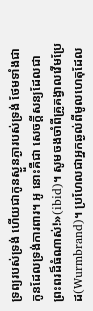ទ្រព្យរបស់ទ្រង់ ហើយជាកូនស្ងួនភ្ងារបស់ទ្រង់ ថែមទាំងជាកូនដែលទ្រង់ការពារ។ អូ នោះគឺជា សេចក្ដីសន្យដែលជាព្រះពរដ៏ធំណាស់!»(ibid)។ សូមចងចាំពីគ្រូគង្វាលវើមប្រែដ(Wurmbrand)។ ប្រហែលជាអ្នកឆ្ងល់ពីមូលហេតុដែល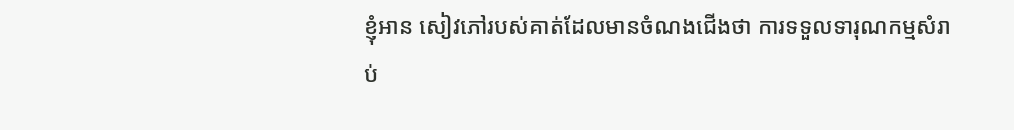ខ្ញុំអាន សៀវភៅរបស់គាត់ដែលមានចំណងជើងថា ការទទួលទារុណកម្មសំរាប់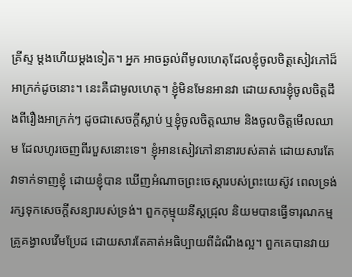គ្រីស្ទ ម្ដងហើយម្ដងទៀត។ អ្នក អាចឆ្ងល់ពីមូលហេតុដែលខ្ញុំចូលចិត្ដសៀវភៅដ៏អាក្រក់ដូចនោះ។ នេះគឺជាមូលហេតុ។ ខ្ញុំមិនមែនអានវា ដោយសារខ្ញុំចូលចិត្ដដឹងពីរឿងអាក្រក់ៗ ដូចជាសេចក្ដីស្លាប់ ឬខ្ញុំចូលចិត្ដឈាម និងចូលចិត្ដមើលឈាម ដែលហូរចេញពីរបួសនោះទេ។ ខ្ញុំអានសៀវភៅនានារបស់គាត់ ដោយសារតែវាទាក់ទាញខ្ញុំ ដោយខ្ញុំបាន ឃើញអំណាចព្រះចេស្ដារបស់ព្រះយេស៊ូវ ពេលទ្រង់រក្សទុកសេចក្ដីសន្យារបស់ទ្រង់។ ពួកកុម្មុយនីស្ដជ្រុល និយមបានធ្វើទារុណកម្មគ្រូគង្វាលវើមប្រែដ ដោយសារតែគាត់អធិប្បាយពីដំណឹងល្អ។ ពួកគេបានវាយ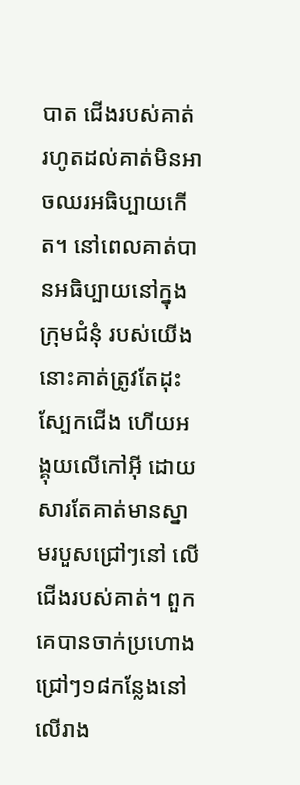បាត ជើងរបស់គាត់ រហូតដល់គាត់មិនអាចឈរអធិប្បាយកើត។ នៅពេលគាត់បានអធិប្បាយនៅក្នុងក្រុមជំនុំ របស់យើង នោះគាត់ត្រូវតែដុះស្បែកជើង ហើយអង្គុយលើកៅអ៊ី ដោយសារតែគាត់មានស្នាមរបួសជ្រៅៗនៅ លើជើងរបស់គាត់។ ពួកគេបានចាក់ប្រហោងជ្រៅៗ១៨កន្លែងនៅលើរាង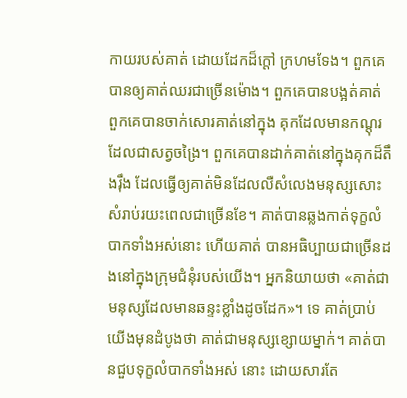កាយរបស់គាត់ ដោយដែកដ៏ក្ដៅ ក្រហមទែង។ ពួកគេបានឲ្យគាត់ឈរជាច្រើនម៉ោង។ ពួកគេបានបង្អត់គាត់ ពួកគេបានចាក់សោរគាត់នៅក្នុង គុកដែលមានកណ្ដុរ ដែលជាសត្វចង្រៃ។ ពួកគេបានដាក់គាត់នៅក្នុងគុកដ៏តឹងរ៉ឹង ដែលធ្វើឲ្យគាត់មិនដែលលឺសំលេងមនុស្សសោះសំរាប់រយះពេលជាច្រើនខែ។ គាត់បានឆ្លងកាត់ទុក្ខលំបាកទាំងអស់នោះ ហើយគាត់ បានអធិប្បាយជាច្រើនដងនៅក្នុងក្រុមជំនុំរបស់យើង។ អ្នកនិយាយថា «គាត់ជាមនុស្សដែលមានឆន្ទះខ្លាំងដូចដែក»។ ទេ គាត់ប្រាប់យើងមុនដំបូងថា គាត់ជាមនុស្សខ្សោយម្នាក់។ គាត់បានជួបទុក្ខលំបាកទាំងអស់ នោះ ដោយសារតែ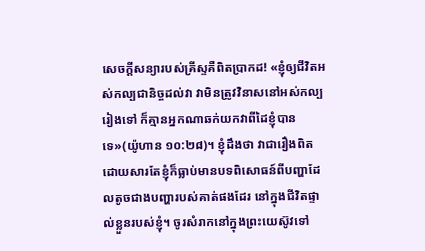សេចក្ដីសន្យារបស់គ្រីស្ទគឺពិតប្រាកដ! «ខ្ញុំឲ្យជីវិតអស់កល្បជានិច្ចដល់វា វាមិនត្រូវវិនាសនៅអស់កល្បរៀងទៅ ក៏គ្មានអ្នកណាឆក់យកវាពីដៃខ្ញុំបានទេ»(យ៉ូហាន ១០:២៨)។ ខ្ញុំដឹងថា វាជារឿងពិត ដោយសារតែខ្ញុំក៏ធ្លាប់មានបទពិសោធន៍ពីបញ្ហាដែលតូចជាងបញ្ហារបស់គាត់ផងដែរ នៅក្នុងជីវិតផ្ទាល់ខ្លួនរបស់ខ្ញុំ។ ចូរសំរាកនៅក្នុងព្រះយេស៊ូវទៅ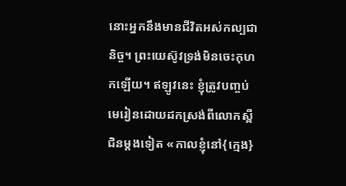នោះអ្នកនឹងមានជីវិតអស់កល្បជានិច្ច។ ព្រះយេស៊ូវទ្រង់មិនចេះកុហកឡើយ។ ឥឡូវនេះ ខ្ញុំត្រូវបញ្ចប់មេរៀនដោយដកស្រង់ពីលោកស្ពឺជិនម្ដងទៀត «កាលខ្ញុំនៅ{ក្មេង}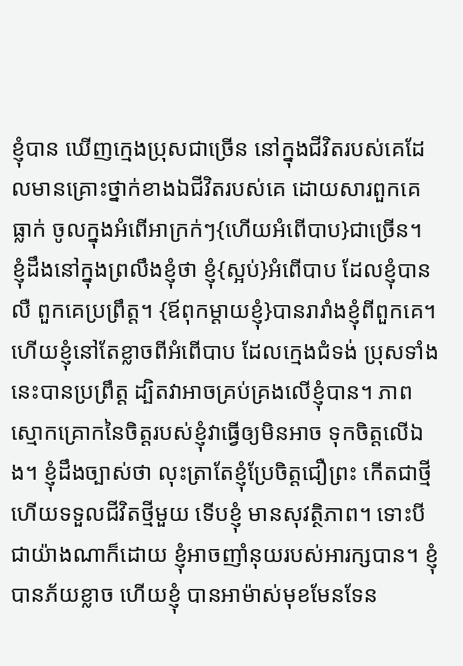ខ្ញុំបាន ឃើញក្មេងប្រុសជាច្រើន នៅក្នុងជីវិតរបស់គេដែលមានគ្រោះថ្នាក់ខាងឯជីវិតរបស់គេ ដោយសារពួកគេធ្លាក់ ចូលក្នុងអំពើអាក្រក់ៗ{ហើយអំពើបាប}ជាច្រើន។ ខ្ញុំដឹងនៅក្នុងព្រលឹងខ្ញុំថា ខ្ញុំ{ស្អប់}អំពើបាប ដែលខ្ញុំបាន លឺ ពួកគេប្រព្រឹត្ដ។ {ឪពុកម្ដាយខ្ញុំ}បានរារាំងខ្ញុំពីពួកគេ។ ហើយខ្ញុំនៅតែខ្លាចពីអំពើបាប ដែលក្មេងជំទង់ ប្រុសទាំងនេះបានប្រព្រឹត្ដ ដ្បិតវាអាចគ្រប់គ្រងលើខ្ញុំបាន។ ភាពស្មោកគ្រោកនៃចិត្ដរបស់ខ្ញុំវាធ្វើឲ្យមិនអាច ទុកចិត្ដលើឯង។ ខ្ញុំដឹងច្បាស់ថា លុះត្រាតែខ្ញុំប្រែចិត្ដជឿព្រះ កើតជាថ្មី ហើយទទួលជីវិតថ្មីមួយ ទើបខ្ញុំ មានសុវត្ថិភាព។ ទោះបីជាយ៉ាងណាក៏ដោយ ខ្ញុំអាចញាំនុយរបស់អារក្សបាន។ ខ្ញុំបានភ័យខ្លាច ហើយខ្ញុំ បានអាម៉ាស់មុខមែនទែន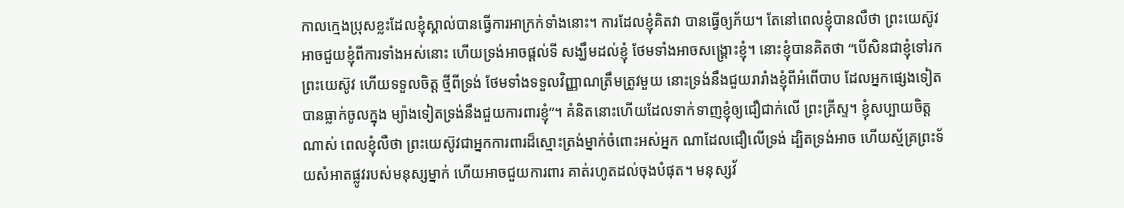កាលក្មេងប្រុសខ្លះដែលខ្ញុំស្គាល់បានធ្វើការអាក្រក់ទាំងនោះ។ ការដែលខ្ញុំគិតវា បានធ្វើឲ្យភ័យ។ តែនៅពេលខ្ញុំបានលឺថា ព្រះយេស៊ូវអាចជួយខ្ញុំពីការទាំងអស់នោះ ហើយទ្រង់អាចផ្ដល់ទី សង្ឃឹមដល់ខ្ញុំ ថែមទាំងអាចសង្រ្គោះខ្ញុំ។ នោះខ្ញុំបានគិតថា “បើសិនជាខ្ញុំទៅរកព្រះយេស៊ូវ ហើយទទួលចិត្ដ ថ្មីពីទ្រង់ ថែមទាំងទទួលវិញ្ញាណត្រឹមត្រូវមួយ នោះទ្រង់នឹងជួយរារាំងខ្ញុំពីអំពើបាប ដែលអ្នកផ្សេងទៀត បានធ្លាក់ចូលក្នុង ម្យ៉ាងទៀតទ្រង់នឹងជួយការពារខ្ញុំ”។ គំនិតនោះហើយដែលទាក់ទាញខ្ញុំឲ្យជឿជាក់លើ ព្រះគ្រីស្ទ។ ខ្ញុំសប្បាយចិត្ដណាស់ ពេលខ្ញុំលឺថា ព្រះយេស៊ូវជាអ្នកការពារដ៏ស្មោះត្រង់ម្នាក់ចំពោះអស់អ្នក ណាដែលជឿលើទ្រង់ ដ្បិតទ្រង់អាច ហើយស្ម័គ្រព្រះទ័យសំអាតផ្លូវរបស់មនុស្សម្នាក់ ហើយអាចជួយការពារ គាត់រហូតដល់ចុងបំផុត។ មនុស្សវ័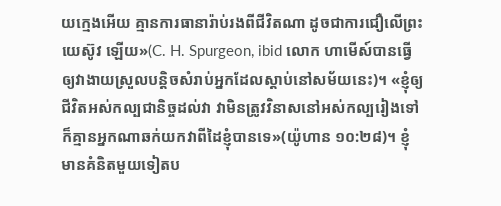យក្មេងអើយ គ្មានការធានារ៉ាប់រងពីជីវិតណា ដូចជាការជឿលើព្រះយេស៊ូវ ឡើយ»(C. H. Spurgeon, ibid លោក ហាមើស៍បានធ្វើឲ្យវាងាយស្រួលបន្ដិចសំរាប់អ្នកដែលស្ដាប់នៅសម័យនេះ)។ «ខ្ញុំឲ្យជីវិតអស់កល្បជានិច្ចដល់វា វាមិនត្រូវវិនាសនៅអស់កល្បរៀងទៅ ក៏គ្មានអ្នកណាឆក់យកវាពីដៃខ្ញុំបានទេ»(យ៉ូហាន ១០:២៨)។ ខ្ញុំមានគំនិតមួយទៀតប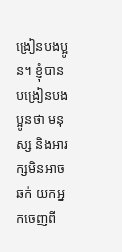ង្រៀនបងប្អូន។ ខ្ញុំបានបង្រៀនបងប្អូនថា មនុស្ស និងអារក្សមិនអាចឆក់ យកអ្នកចេញពី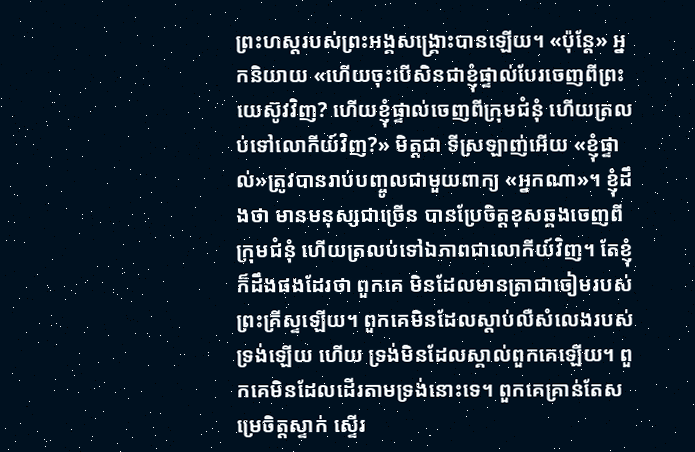ព្រះហស្ដរបស់ព្រះអង្គសង្រ្គោះបានឡើយ។ «ប៉ុន្ដែ» អ្នកនិយាយ «ហើយចុះបើសិនជាខ្ញុំផ្ទាល់បែរចេញពីព្រះយេស៊ូវវិញ? ហើយខ្ញុំផ្ទាល់ចេញពីក្រុមជំនុំ ហើយត្រលប់ទៅលោកីយ៍វិញ?» មិត្ដជា ទីស្រឡាញ់អើយ «ខ្ញុំផ្ទាល់»ត្រូវបានរាប់បញ្ចូលជាមួយពាក្យ «អ្នកណា»។ ខ្ញុំដឹងថា មានមនុស្សជាច្រើន បានប្រែចិត្ដខុសឆ្គងចេញពីក្រុមជំនុំ ហើយត្រលប់ទៅឯភាពជាលោកីយ៍វិញ។ តែខ្ញុំក៏ដឹងផងដែរថា ពួកគេ មិនដែលមានត្រាជាចៀមរបស់ព្រះគ្រីស្ទឡើយ។ ពួកគេមិនដែលស្ដាប់លឺសំលេងរបស់ទ្រង់ឡើយ ហើយ ទ្រង់មិនដែលស្គាល់ពួកគេឡើយ។ ពួកគេមិនដែលដើរតាមទ្រង់នោះទេ។ ពួកគេគ្រាន់តែសម្រេចិត្ដស្ទាក់ ស្ទើរ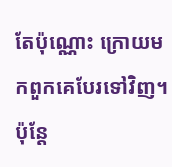តែប៉ុណ្ណោះ ក្រោយមកពួកគេបែរទៅវិញ។ ប៉ុន្ដែ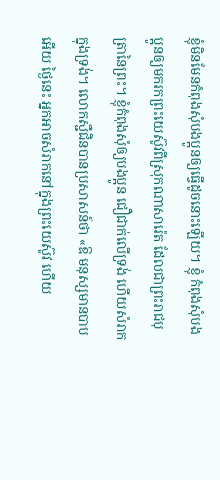ខ្ញុំមិនមែនកំពុងសុំបងប្អូនឲ្យធ្វើដូចនោះឡើយ។ ខ្ញុំ កំពុងសុំបងប្អូនឲ្យមករកព្រះយេស៊ូវពីស្រុកណាសារ៉េត ដែលជាព្រះរាជបុត្រានៃព្រះ។ ខ្ញុំកំពុងសុំឲ្យបងប្អូន ជឿជាក់លើទ្រង់ ហើយសំរាកក្នុងទ្រង់។ លោកស្ជឺជិនបានប្រសាសន៍ថា «ឱ មនុស្សមានបាបអើយ ថ្ងៃនេះ អ្នកអាចសំរាកនៅក្នុងព្រះយេស៊ូវ ហើយ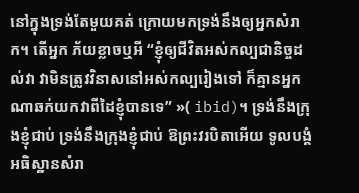នៅក្នុងទ្រង់តែមួយគត់ ក្រោយមកទ្រង់នឹងឲ្យអ្នកសំរាក។ តើអ្នក ភ័យខ្លាចឬអី “ខ្ញុំឲ្យជីវិតអស់កល្បជានិច្ចដល់វា វាមិនត្រូវវិនាសនៅអស់កល្បរៀងទៅ ក៏គ្មានអ្នកណាឆក់យកវាពីដៃខ្ញុំបានទេ” »( ibid)។ ទ្រង់នឹងក្រុងខ្ញុំជាប់ ទ្រង់នឹងក្រុងខ្ញុំជាប់ ឱព្រះវរបិតាអើយ ទូលបង្គំអធិស្ឋានសំរា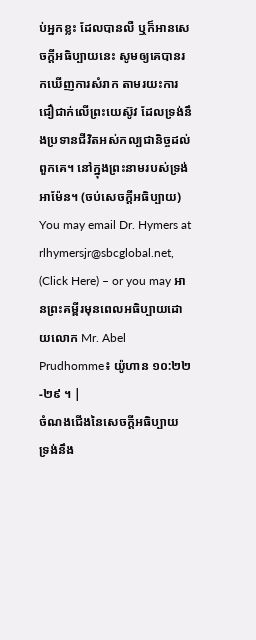ប់អ្នកខ្លះ ដែលបានលឺ ឬក៏អានសេចក្ដីអធិប្បាយនេះ សូមឲ្យគេបានរកឃើញការសំរាក តាមរយះការជឿជាក់លើព្រះយេស៊ូវ ដែលទ្រង់នឹងប្រទានជីវិតអស់កល្បជានិច្ចដល់ពួកគេ។ នៅក្នុងព្រះនាមរបស់ទ្រង់ អាម៉ែន។ (ចប់សេចក្ដីអធិប្បាយ) You may email Dr. Hymers at rlhymersjr@sbcglobal.net, (Click Here) – or you may អានព្រះគម្ពីរមុនពេលអធិប្បាយដោយលោក Mr. Abel Prudhomme៖ យ៉ូហាន ១០:២២-២៩ ។ |
ចំណងជើងនៃសេចក្ដីអធិប្បាយ ទ្រង់នឹង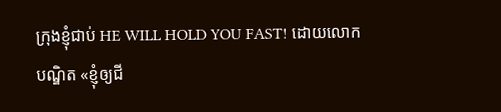ក្រុងខ្ញុំជាប់ HE WILL HOLD YOU FAST! ដោយលោក បណ្ឌិត «ខ្ញុំឲ្យជី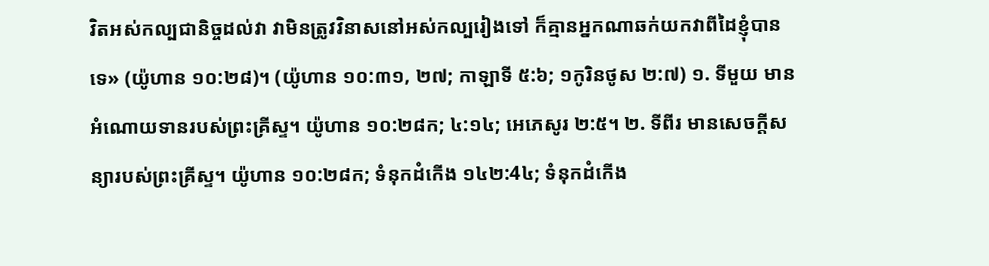វិតអស់កល្បជានិច្ចដល់វា វាមិនត្រូវវិនាសនៅអស់កល្បរៀងទៅ ក៏គ្មានអ្នកណាឆក់យកវាពីដៃខ្ញុំបានទេ» (យ៉ូហាន ១០:២៨)។ (យ៉ូហាន ១០:៣១, ២៧; កាឡាទី ៥:៦; ១កូរិនថូស ២:៧) ១. ទីមួយ មានអំណោយទានរបស់ព្រះគ្រីស្ទ។ យ៉ូហាន ១០:២៨ក; ៤:១៤; អេភេសូរ ២:៥។ ២. ទីពីរ មានសេចក្ដីសន្យារបស់ព្រះគ្រីស្ទ។ យ៉ូហាន ១០:២៨ក; ទំនុកដំកើង ១៤២:4៤; ទំនុកដំកើង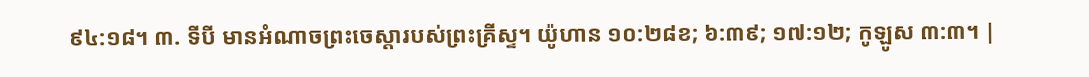៩៤:១៨។ ៣. ទីបី មានអំណាចព្រះចេស្ដារបស់ព្រះគ្រីស្ទ។ យ៉ូហាន ១០:២៨ខ; ៦:៣៩; ១៧:១២; កូឡូស ៣:៣។ |